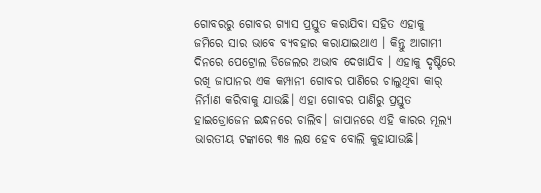ଗୋବରରୁ ଗୋବର ଗ୍ୟାସ ପ୍ରସ୍ତୁତ କରାଯିବା ସହିତ ଏହାକୁ ଜମିରେ ସାର ଭାବେ ବ୍ୟବହାର କରାଯାଇଥାଏ । କିନ୍ତୁ ଆଗାମୀ ଦିନରେ ପେଟ୍ରୋଲ ଡିଜେଲର ଅଭାବ ଦେଖାଯିବ । ଏହାକୁ ଦୃଷ୍ଟିରେ ରଖି ଜାପାନର ଏକ କମ୍ପାନୀ ଗୋବର ପାଣିରେ ଚାଲୁଥିବା କାର୍ ନିର୍ମାଣ କରିବାକୁ ଯାଉଛି। ଏହା ଗୋବର ପାଣିରୁ ପ୍ରସ୍ତୁତ ହାଇଡ୍ରୋଜେନ ଇନ୍ଧନରେ ଚାଲିବ। ଜାପାନରେ ଏହି କାରର ମୂଲ୍ୟ ଭାରତୀୟ ଟଙ୍କାରେ ୩୫ ଲକ୍ଷ ହେବ ବୋଲି କୁହାଯାଉଛି।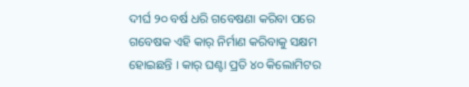ଦୀର୍ଘ ୨୦ ବର୍ଷ ଧରି ଗବେଷଣା କରିବା ପରେ ଗବେଷକ ଏହି କାର୍ ନିର୍ମାଣ କରିବାକୁ ସକ୍ଷମ ହୋଇଛନ୍ତି । କାର୍ ଘଣ୍ଟା ପ୍ରତି ୪୦ କିଲୋମିଟର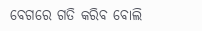ବେଗରେ ଗତି କରିବ ବୋଲି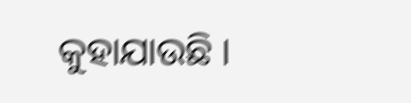କୁହାଯାଉଛି ।